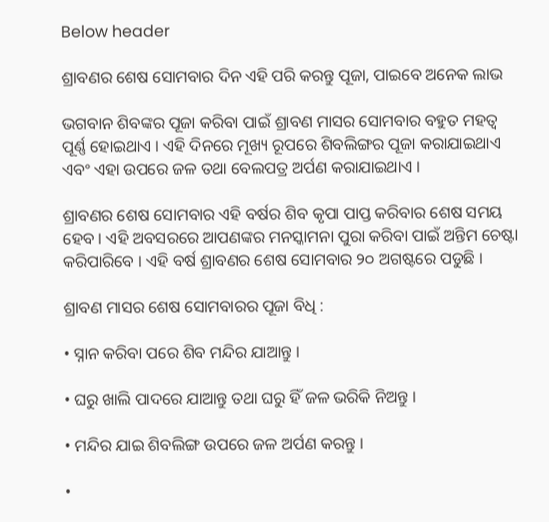Below header

ଶ୍ରାବଣର ଶେଷ ସୋମବାର ଦିନ ଏହି ପରି କରନ୍ତୁ ପୂଜା, ପାଇବେ ଅନେକ ଲାଭ

ଭଗବାନ ଶିବଙ୍କର ପୂଜା କରିବା ପାଇଁ ଶ୍ରାବଣ ମାସର ସୋମବାର ବହୁତ ମହତ୍ବ ପୂର୍ଣ୍ଣ ହୋଇଥାଏ । ଏହି ଦିନରେ ମୂଖ୍ୟ ରୂପରେ ଶିବଲିଙ୍ଗର ପୂଜା କରାଯାଇଥାଏ ଏବଂ ଏହା ଉପରେ ଜଳ ତଥା ବେଲପତ୍ର ଅର୍ପଣ କରାଯାଇଥାଏ ।

ଶ୍ରାବଣର ଶେଷ ସୋମବାର ଏହି ବର୍ଷର ଶିବ କୃପା ପାପ୍ତ କରିବାର ଶେଷ ସମୟ ହେବ । ଏହି ଅବସରରେ ଆପଣଙ୍କର ମନସ୍କାମନା ପୁରା କରିବା ପାଇଁ ଅନ୍ତିମ ଚେଷ୍ଟା କରିପାରିବେ । ଏହି ବର୍ଷ ଶ୍ରାବଣର ଶେଷ ସୋମବାର ୨୦ ଅଗଷ୍ଟରେ ପଡୁଛି ।

ଶ୍ରାବଣ ମାସର ଶେଷ ସୋମବାରର ପୂଜା ବିଧି :

• ସ୍ନାନ କରିବା ପରେ ଶିବ ମନ୍ଦିର ଯାଆନ୍ତୁ ।

• ଘରୁ ଖାଲି ପାଦରେ ଯାଆନ୍ତୁ ତଥା ଘରୁ ହିଁ ଜଳ ଭରିକି ନିଅନ୍ତୁ ।

• ମନ୍ଦିର ଯାଇ ଶିବଲିଙ୍ଗ ଉପରେ ଜଳ ଅର୍ପଣ କରନ୍ତୁ ।

•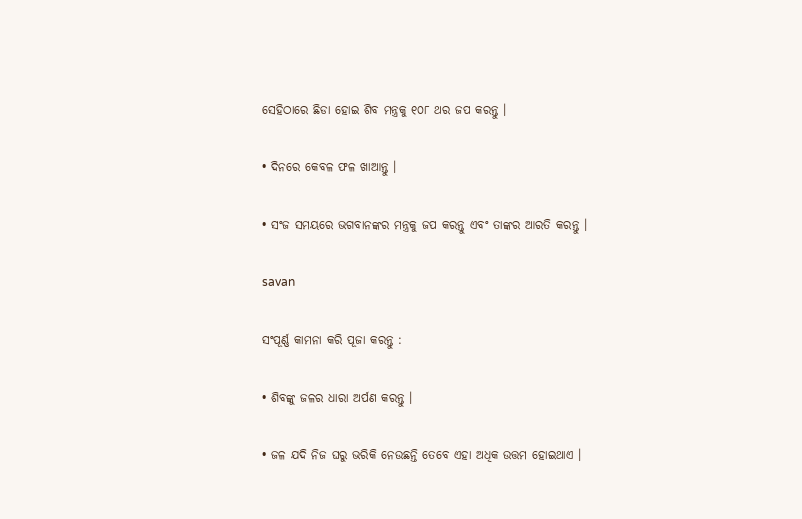ସେହିଠାରେ ଛିଡା ହୋଇ ଶିବ ମନ୍ତ୍ରକୁ ୧୦୮ ଥର ଜପ କରନ୍ତୁ ।

• ଦିନରେ କେବଳ ଫଳ ଖାଆନ୍ତୁ ।

• ସଂଜ ସମୟରେ ଭଗବାନଙ୍କର ମନ୍ତ୍ରକୁ ଜପ କରନ୍ତୁ ଏବଂ ତାଙ୍କର ଆରତି କରନ୍ତୁ ।

savan

ସଂପୂର୍ଣ୍ଣ କାମନା କରି ପୂଜା କରନ୍ତୁ :

• ଶିବଙ୍କୁ ଜଳର ଧାରା ଅର୍ପଣ କରନ୍ତୁ ।

• ଜଳ ଯଦି ନିଜ ଘରୁ ଭରିକି ନେଉଛନ୍ତି ତେବେ ଏହା ଅଧିକ ଉତ୍ତମ ହୋଇଥାଏ ।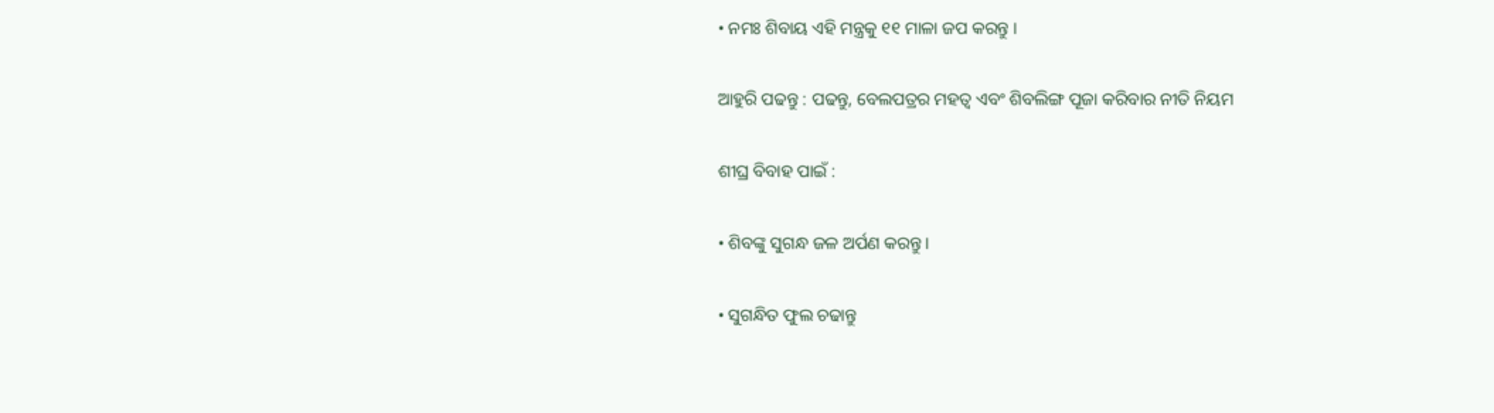• ନମଃ ଶିବାୟ ଏହି ମନ୍ତ୍ରକୁ ୧୧ ମାଳା ଜପ କରନ୍ତୁ ।

ଆହୁରି ପଢନ୍ତୁ : ପଢନ୍ତୁ, ବେଲପତ୍ରର ମହତ୍ବ ଏବଂ ଶିବଲିଙ୍ଗ ପୂଜା କରିବାର ନୀତି ନିୟମ

ଶୀଘ୍ର ବିବାହ ପାଇଁ :

• ଶିବଙ୍କୁ ସୁଗନ୍ଧ ଜଳ ଅର୍ପଣ କରନ୍ତୁ ।

• ସୁଗନ୍ଧିତ ଫୁଲ ଚଢାନ୍ତୁ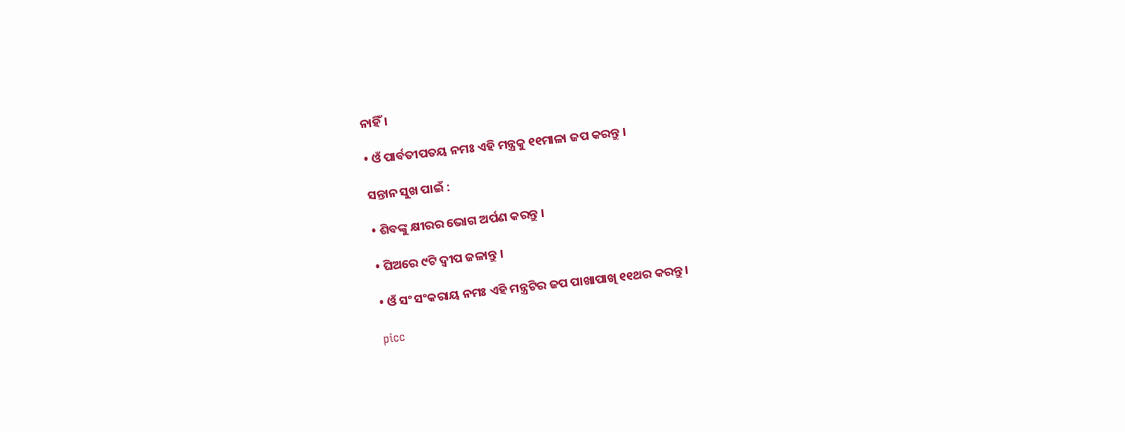ନାହିଁ ।

• ଓଁ ପାର୍ବତୀପତୟ ନମଃ ଏହି ମନ୍ତ୍ରକୁ ୧୧ମାଳା ଜପ କରନ୍ତୁ ।

ସନ୍ତାନ ସୁଖ ପାଇଁ :

• ଶିବଙ୍କୁ କ୍ଷୀରର ଭୋଗ ଅର୍ପଣ କରନ୍ତୁ ।

• ଘିଅରେ ୯ଟି ଦ୍ବୀପ ଜଳାନ୍ତୁ ।

• ଓଁ ସଂ ସଂକରାୟ ନମଃ ଏହି ମନ୍ତ୍ରଟିର ଜପ ପାଖାପାଖି ୧୧ଥର କରନ୍ତୁ ।

picc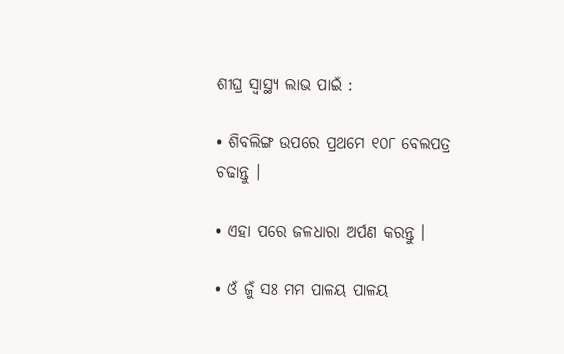ଶୀଘ୍ର ସ୍ବାସ୍ଥ୍ୟ ଲାଭ ପାଇଁ :

• ଶିବଲିଙ୍ଗ ଉପରେ ପ୍ରଥମେ ୧୦୮ ବେଲପତ୍ର ଚଢାନ୍ତୁ ।

• ଏହା ପରେ ଜଳଧାରା ଅର୍ପଣ କରନ୍ତୁ ।

• ଓଁ ଜୁଁ ସଃ ମମ ପାଳୟ ପାଳୟ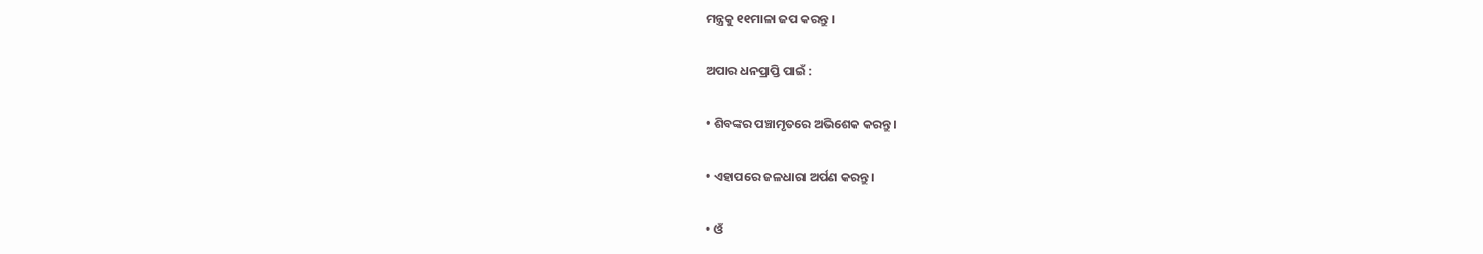ମନ୍ତ୍ରକୁ ୧୧ମାଳା ଜପ କରନ୍ତୁ ।

ଅପାର ଧନପ୍ରାପ୍ତି ପାଇଁ :

• ଶିବଙ୍କର ପଞ୍ଚାମୃତରେ ଅଭିଶେକ କରନ୍ତୁ ।

• ଏହାପରେ ଜଳଧାରା ଅର୍ପଣ କରନ୍ତୁ ।

• ଓଁ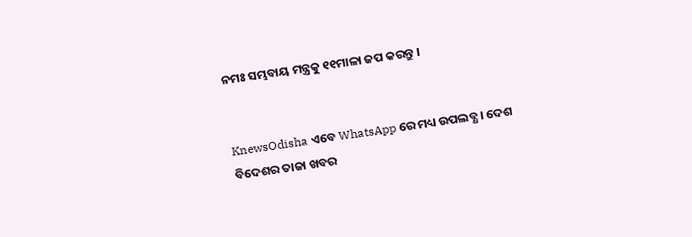ନମଃ ସମ୍ଭବାୟ ମନ୍ତ୍ରକୁ ୧୧ମାଳା ଜପ କରନ୍ତୁ ।


KnewsOdisha ଏବେ WhatsApp ରେ ମଧ୍ୟ ଉପଲବ୍ଧ । ଦେଶ ବିଦେଶର ତାଜା ଖବର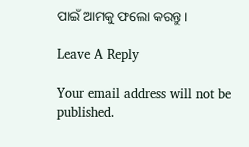ପାଇଁ ଆମକୁ ଫଲୋ କରନ୍ତୁ ।

Leave A Reply

Your email address will not be published.